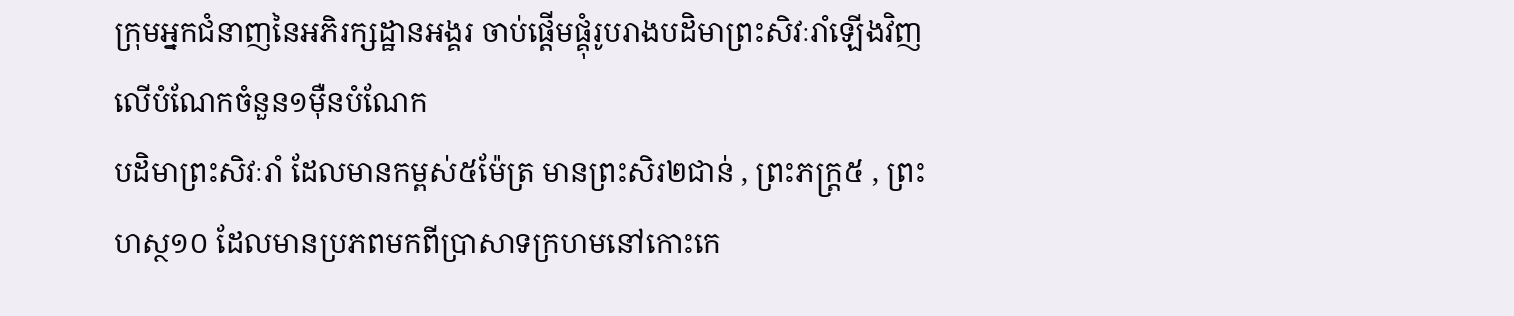ក្រុមអ្នកជំនាញនៃអភិរក្សដ្ឋានអង្គរ ចាប់ផ្តើមផ្គុំរូបរាងបដិមាព្រះសិវៈរាំឡើងវិញ លើបំណែកចំនួន១ម៉ឺនបំណែក
បដិមាព្រះសិវៈរាំ ដែលមានកម្ពស់៥ម៉ែត្រ មានព្រះសិរ២ជាន់ , ព្រះភក្ត្រ៥ , ព្រះហស្ថ១០ ដែលមានប្រភពមកពីប្រាសាទក្រហមនៅកោះកេ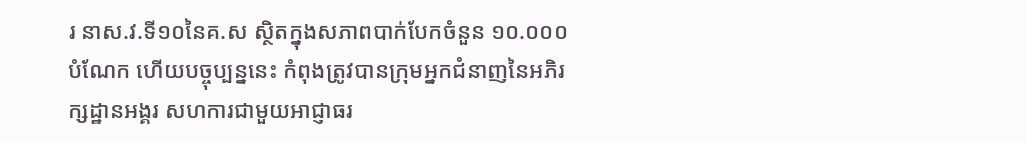រ នាស.វ.ទី១០នៃគ.ស ស្ថិតក្នុងសភាពបាក់បែកចំនួន ១០.០០០បំណែក ហើយបច្ចុប្បន្ននេះ កំពុងត្រូវបានក្រុមអ្នកជំនាញនៃអភិរក្សដ្ឋានអង្គរ សហការជាមួយអាជ្ញាធរ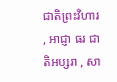ជាតិព្រះវិហារ , អាជ្ញា ធរ ជាតិអប្សរា , សា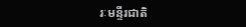រៈមន្ទីរជាតិ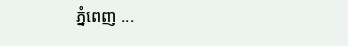ភ្នំពេញ ...